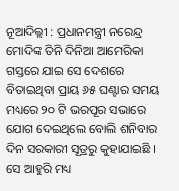ନୂଆଦିଲ୍ଲୀ : ପ୍ରଧାନମନ୍ତ୍ରୀ ନରେନ୍ଦ୍ର ମୋଦିଙ୍କ ତିନି ଦିନିଆ ଆମେରିକା ଗସ୍ତରେ ଯାଇ ସେ ଦେଶରେ ବିତାଇଥିବା ପ୍ରାୟ ୬୫ ଘଣ୍ଟାର ସମୟ ମଧ୍ୟରେ ୨୦ ଟି ଭରପୂର ସଭାରେ ଯୋଗ ଦେଇଥିଲେ ବୋଲି ଶନିବାର ଦିନ ସରକାରୀ ସୂତ୍ରରୁ କୁହାଯାଇଛି ।
ସେ ଆହୁରି ମଧ୍ୟ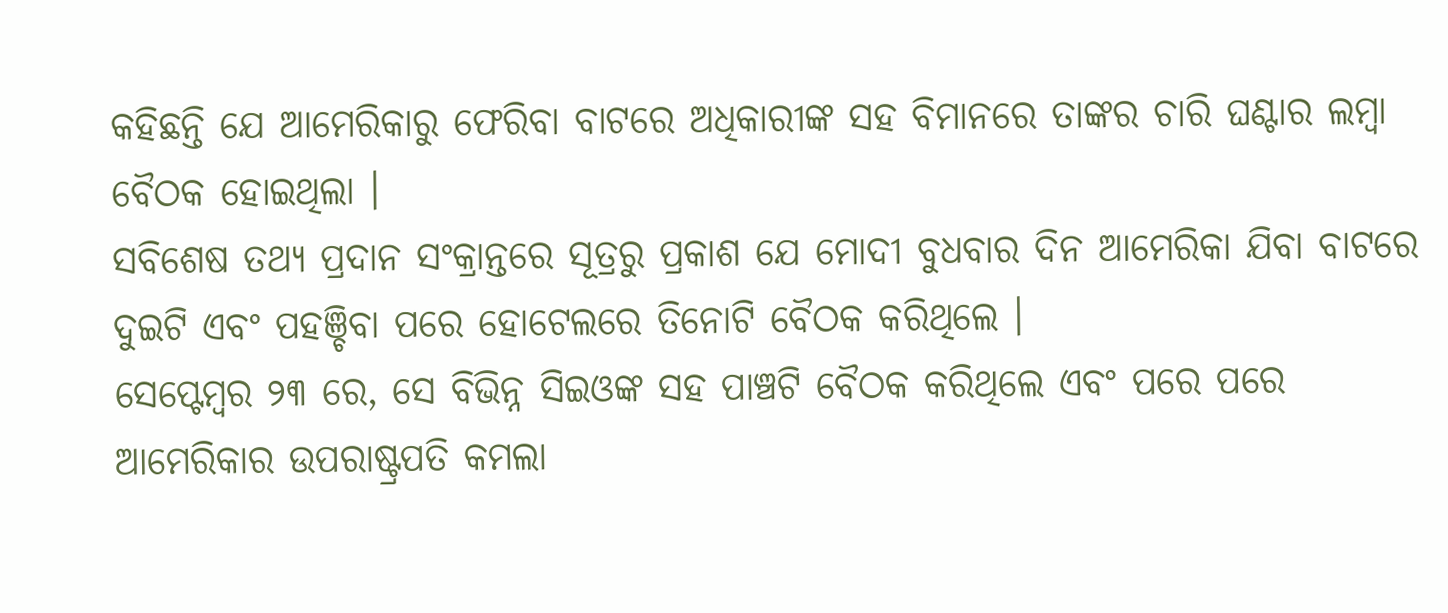କହିଛନ୍ତି ଯେ ଆମେରିକାରୁ ଫେରିବା ବାଟରେ ଅଧିକାରୀଙ୍କ ସହ ବିମାନରେ ତାଙ୍କର ଚାରି ଘଣ୍ଟାର ଲମ୍ବା ବୈଠକ ହୋଇଥିଲା ।
ସବିଶେଷ ତଥ୍ୟ ପ୍ରଦାନ ସଂକ୍ରାନ୍ତରେ ସୂତ୍ରରୁ ପ୍ରକାଶ ଯେ ମୋଦୀ ବୁଧବାର ଦିନ ଆମେରିକା ଯିବା ବାଟରେ ଦୁଇଟି ଏବଂ ପହଞ୍ଚିବା ପରେ ହୋଟେଲରେ ତିନୋଟି ବୈଠକ କରିଥିଲେ ।
ସେପ୍ଟେମ୍ବର ୨୩ ରେ, ସେ ବିଭିନ୍ନ ସିଇଓଙ୍କ ସହ ପାଞ୍ଚଟି ବୈଠକ କରିଥିଲେ ଏବଂ ପରେ ପରେ ଆମେରିକାର ଉପରାଷ୍ଟ୍ରପତି କମଲା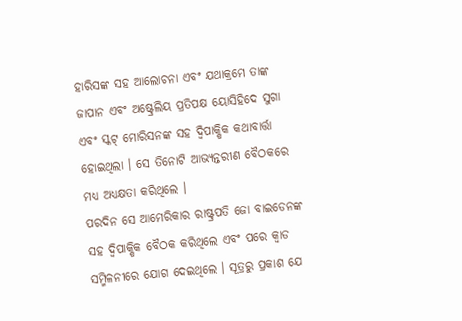ହାରିସଙ୍କ ସହ ଆଲୋଚନା ଏବଂ ଯଥାକ୍ରମେ ତାଙ୍କ ଜାପାନ ଏବଂ ଅଷ୍ଟ୍ରେଲିୟ ପ୍ରତିପକ୍ଷ ୟୋସିହିଦେ ସୁଗା ଏବଂ ସ୍କଟ୍ ମୋରିସନଙ୍କ ସହ ଦ୍ୱିପାକ୍ଷିକ କଥାବାର୍ତ୍ତା ହୋଇଥିଲା । ସେ ତିନୋଟି ଆଭ୍ୟନ୍ତରୀଣ ବୈଠକରେ ମଧ୍ୟ ଅଧ୍ୟକ୍ଷତା କରିଥିଲେ ।
ପରଦିନ ସେ ଆମେରିକାର ରାଷ୍ଟ୍ରପତି ଜୋ ବାଇଡେନଙ୍କ ସହ ଦ୍ୱିପାକ୍ଷିକ ବୈଠକ କରିଥିଲେ ଏବଂ ପରେ କ୍ୱାଡ ସମ୍ମିଳନୀରେ ଯୋଗ ଦେଇଥିଲେ । ସୂତ୍ରରୁ ପ୍ରକାଶ ଯେ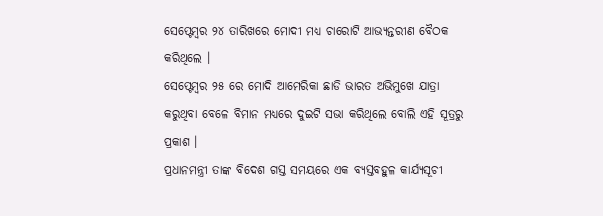ସେପ୍ଟେମ୍ବର ୨୪ ତାରିଖରେ ମୋଦୀ ମଧ୍ୟ ଚାରୋଟି ଆଭ୍ୟନ୍ତରୀଣ ବୈଠକ କରିଥିଲେ ।
ସେପ୍ଟେମ୍ବର ୨୫ ରେ ମୋଦି ଆମେରିକା ଛାଡି ଭାରତ ଅଭିମୁଖେ ଯାତ୍ରା କରୁଥିବା ବେଳେ ବିମାନ ମଧ୍ୟରେ ଦୁଇଟି ସଭା କରିଥିଲେ ବୋଲି ଏହି ସୂତ୍ରରୁ ପ୍ରକାଶ ।
ପ୍ରଧାନମନ୍ତ୍ରୀ ତାଙ୍କ ବିଦେଶ ଗସ୍ତ ସମୟରେ ଏକ ବ୍ୟସ୍ତବହୁଳ କାର୍ଯ୍ୟସୂଚୀ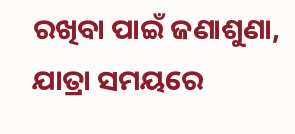ରଖିବା ପାଇଁ ଜଣାଶୁଣା, ଯାତ୍ରା ସମୟରେ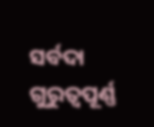ସର୍ବଦା ଗୁରୁତ୍ୱପୂର୍ଣ୍ଣ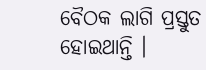ବୈଠକ ଲାଗି ପ୍ରସ୍ତୁତ ହୋଇଥାନ୍ତି ।